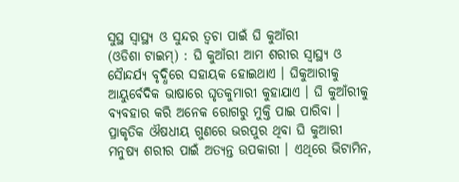ସୁସ୍ଥ ସ୍ୱାସ୍ଥ୍ୟ ଓ ସୁନ୍ଦର ତ୍ୱଚା ପାଇଁ ଘି କୁଆଁରୀ
(ଓଡିଶା ଟାଇମ୍) : ଘି କୁଆଁରୀ ଆମ ଶରୀର ସ୍ୱାସ୍ଥ୍ୟ ଓ ସୈାନ୍ଦର୍ଯ୍ୟ ବୃଦ୍ଧିରେ ସହାୟକ ହୋଇଥାଏ । ଘିକୁଆରୀକୁ ଆୟୁର୍ବେଦିକ ଭାଷାରେ ଘୃତକୁମାରୀ କୁହାଯାଏ । ଘି କୁଆଁରୀକୁ ବ୍ୟବହାର କରି ଅନେକ ରୋଗରୁ ମୁକ୍ତି ପାଇ ପାରିବା ।
ପ୍ରାକୃତିକ ଔଷଧୀୟ ଗୁଣରେ ଭରପୁର ଥିବା ଘି କୁଆରୀ ମନୁଷ୍ୟ ଶରୀର ପାଇଁ ଅତ୍ୟନ୍ତ ଉପକାରୀ । ଏଥିରେ ଭିଟାମିନ,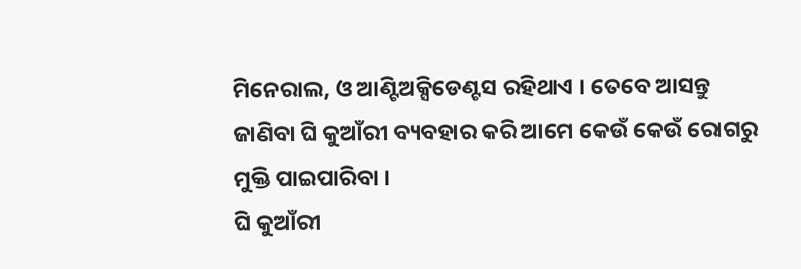ମିନେରାଲ, ଓ ଆଣ୍ଟିଅକ୍ସିଡେଣ୍ଟସ ରହିଥାଏ । ତେବେ ଆସନ୍ତୁ ଜାଣିବା ଘି କୁଆଁରୀ ବ୍ୟବହାର କରି ଆମେ କେଉଁ କେଉଁ ରୋଗରୁ ମୁକ୍ତି ପାଇପାରିବା ।
ଘି କୁଆଁରୀ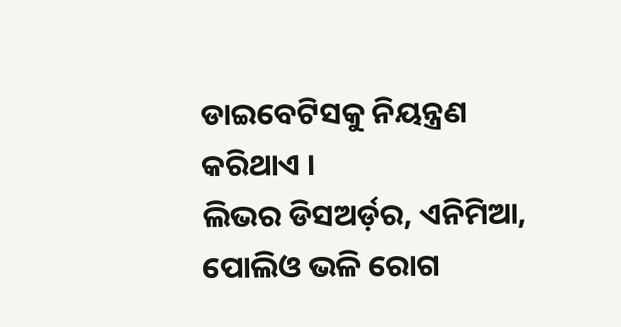ଡାଇବେଟିସକୁ ନିୟନ୍ତ୍ରଣ କରିଥାଏ ।
ଲିଭର ଡିସଅର୍ଡ଼ର, ଏନିମିଆ, ପୋଲିଓ ଭଳି ରୋଗ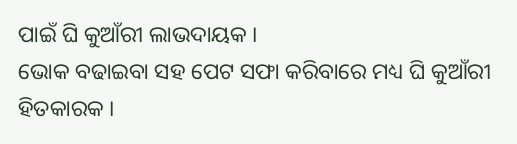ପାଇଁ ଘି କୁଆଁରୀ ଲାଭଦାୟକ ।
ଭୋକ ବଢାଇବା ସହ ପେଟ ସଫା କରିବାରେ ମଧ୍ୟ ଘି କୁଆଁରୀ ହିତକାରକ ।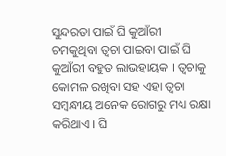ସୁନ୍ଦରତା ପାଇଁ ଘି କୁଆଁରୀ
ଚମକୁଥିବା ତ୍ୱଚା ପାଇବା ପାଇଁ ଘି କୁଆଁରୀ ବହୁତ ଲାଭହାୟକ । ତ୍ୱଚାକୁ କୋମଳ ରଖିବା ସହ ଏହା ତ୍ୱଚା ସମ୍ବନ୍ଧୀୟ ଅନେକ ରୋଗରୁ ମଧ୍ୟ ରକ୍ଷା କରିଥାଏ । ଘି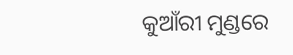କୁଆଁରୀ ମୁଣ୍ଡରେ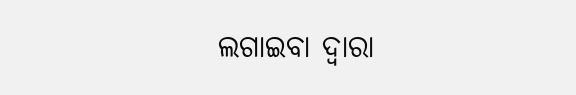ଲଗାଇବା ଦ୍ୱାରା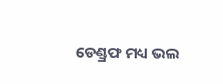ଡେଣ୍ଡ୍ରଫ ମଧ୍ୟ ଭଲ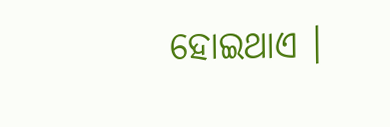ହୋଇଥାଏ ।